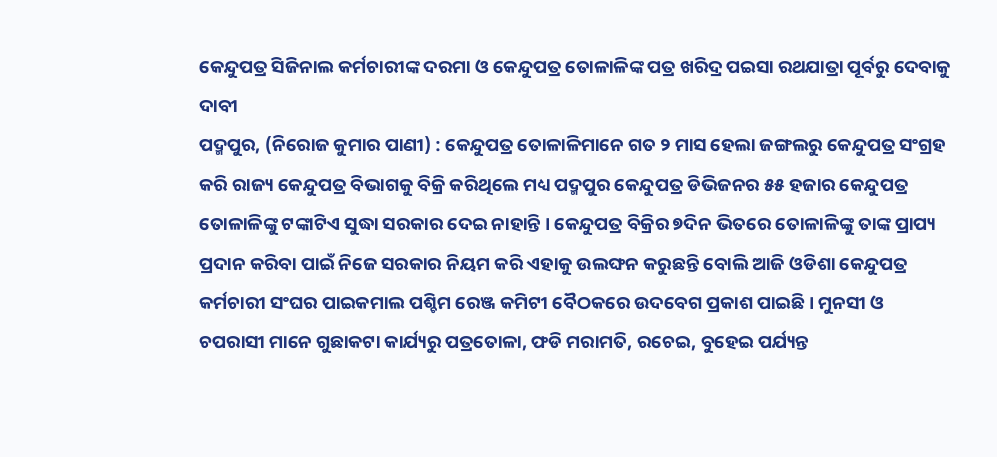କେନ୍ଦୁପତ୍ର ସିଜିନାଲ କର୍ମଚାରୀଙ୍କ ଦରମା ଓ କେନ୍ଦୁପତ୍ର ତୋଳାଳିଙ୍କ ପତ୍ର ଖରିଦ୍ର ପଇସା ରଥଯାତ୍ରା ପୂର୍ବରୁ ଦେବାକୁ ଦାବୀ
ପଦ୍ମପୁର, (ନିରୋଜ କୁମାର ପାଣୀ) : କେନ୍ଦୁପତ୍ର ତୋଳାଳିମାନେ ଗତ ୨ ମାସ ହେଲା ଜଙ୍ଗଲରୁ କେନ୍ଦୁପତ୍ର ସଂଗ୍ରହ କରି ରାଜ୍ୟ କେନ୍ଦୁପତ୍ର ବିଭାଗକୁ ବିକ୍ରି କରିଥିଲେ ମଧ୍ୟ ପଦ୍ମପୁର କେନ୍ଦୁପତ୍ର ଡିଭିଜନର ୫୫ ହଜାର କେନ୍ଦୁପତ୍ର ତୋଳାଳିଙ୍କୁ ଟଙ୍କାଟିଏ ସୁଦ୍ଧା ସରକାର ଦେଇ ନାହାନ୍ତି । କେନ୍ଦୁପତ୍ର ବିକ୍ରିର ୭ଦିନ ଭିତରେ ତୋଳାଳିଙ୍କୁ ତାଙ୍କ ପ୍ରାପ୍ୟ ପ୍ରଦାନ କରିବା ପାଇଁ ନିଜେ ସରକାର ନିୟମ କରି ଏହାକୁ ଉଲଙ୍ଘନ କରୁଛନ୍ତି ବୋଲି ଆଜି ଓଡିଶା କେନ୍ଦୁପତ୍ର କର୍ମଚାରୀ ସଂଘର ପାଇକମାଲ ପଶ୍ଚିମ ରେଞ୍ଜ କମିଟୀ ବୈଠକରେ ଉଦବେଗ ପ୍ରକାଶ ପାଇଛି । ମୁନସୀ ଓ ଚପରାସୀ ମାନେ ଗୁଛାକଟା କାର୍ଯ୍ୟରୁ ପତ୍ରତୋଳା, ଫଡି ମରାମତି, ରଚେଇ, ବୁହେଇ ପର୍ଯ୍ୟନ୍ତ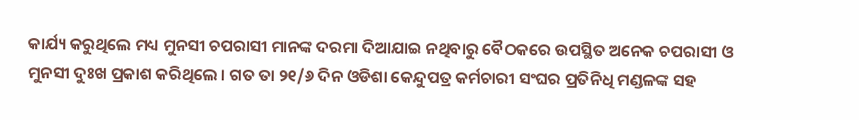କାର୍ଯ୍ୟ କରୁଥିଲେ ମଧ୍ୟ ମୁନସୀ ଚପରାସୀ ମାନଙ୍କ ଦରମା ଦିଆଯାଇ ନଥିବାରୁ ବୈଠକରେ ଉପସ୍ଥିତ ଅନେକ ଚପରାସୀ ଓ ମୁନସୀ ଦୁଃଖ ପ୍ରକାଶ କରିଥିଲେ । ଗତ ତା ୨୧/୬ ଦିନ ଓଡିଶା କେନ୍ଦୁପତ୍ର କର୍ମଚାରୀ ସଂଘର ପ୍ରତିନିଧି ମଣ୍ଡଳଙ୍କ ସହ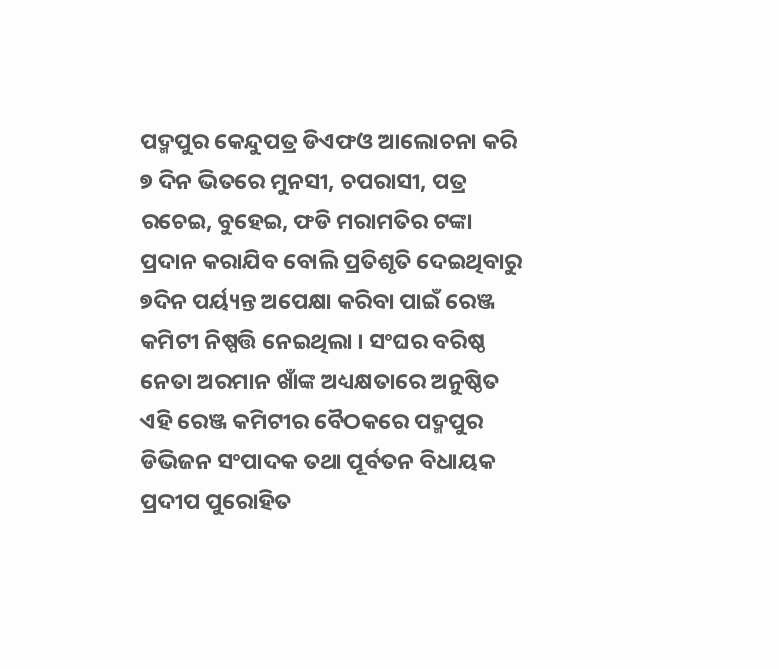ପଦ୍ମପୁର କେନ୍ଦୁପତ୍ର ଡିଏଫଓ ଆଲୋଚନା କରି ୭ ଦିନ ଭିତରେ ମୁନସୀ, ଚପରାସୀ, ପତ୍ର ରଚେଇ, ବୁହେଇ, ଫଡି ମରାମତିର ଟଙ୍କା ପ୍ରଦାନ କରାଯିବ ବୋଲି ପ୍ରତିଶୃତି ଦେଇଥିବାରୁ ୭ଦିନ ପର୍ୟ୍ୟନ୍ତ ଅପେକ୍ଷା କରିବା ପାଇଁ ରେଞ୍ଜ କମିଟୀ ନିଷ୍ପତ୍ତି ନେଇଥିଲା । ସଂଘର ବରିଷ୍ଠ ନେତା ଅରମାନ ଖାଁଙ୍କ ଅଧ୍ୟକ୍ଷତାରେ ଅନୁଷ୍ଠିତ ଏହି ରେଞ୍ଜ କମିଟୀର ବୈଠକରେ ପଦ୍ମପୁର ଡିଭିଜନ ସଂପାଦକ ତଥା ପୂର୍ବତନ ବିଧାୟକ ପ୍ରଦୀପ ପୁରୋହିତ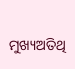ମୁଖ୍ୟଅତିଥି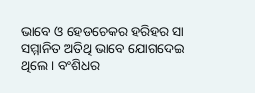ଭାବେ ଓ ହେଡଚେକର ହରିହର ସା ସମ୍ମାନିତ ଅତିଥି ଭାବେ ଯୋଗଦେଇ ଥିଲେ । ବଂଶିଧର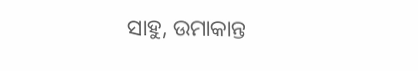ସାହୁ, ଉମାକାନ୍ତ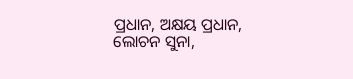ପ୍ରଧାନ, ଅକ୍ଷୟ ପ୍ରଧାନ, ଲୋଚନ ସୁନା,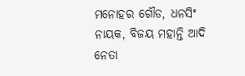ମନୋହର ଗୌଡ, ଧନସିଂ ନାୟକ, ବିଜୟ ମହାନ୍ତି ଆଦି ନେତା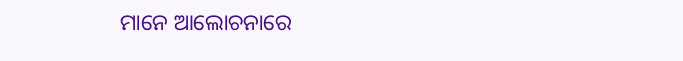ମାନେ ଆଲୋଚନାରେ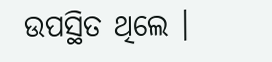ଉପସ୍ଥିତ ଥିଲେ ।